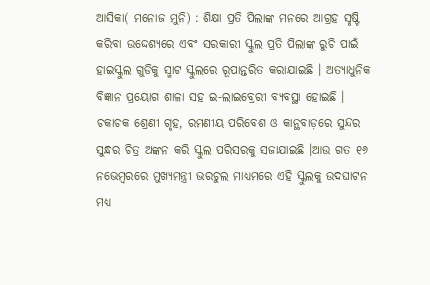ଆସିକା( ମନୋଜ ମୁନି) : ଶିକ୍ଷା ପ୍ରତି ପିଲାଙ୍କ ମନରେ ଆଗ୍ରହ ସୃଷ୍ଟି କରିବା ଉଦ୍ଦେଶ୍ୟରେ ଏବଂ ସରକାରୀ ସ୍କୁଲ ପ୍ରତି ପିଲାଙ୍କ ରୁଚି ପାଇଁ ହାଇସ୍କୁଲ ଗୁଡିକୁ ସ୍ମାଟ ସ୍କୁଲରେ ରୂପାନ୍ତରିତ କରାଯାଇଛି । ଅତ୍ୟାଧୁନିକ ବିଜ୍ଞାନ ପ୍ରୟୋଗ ଶାଳା ସହ ଇ-ଲାଇବ୍ରେରୀ ବ୍ୟବସ୍ଥା ହୋଇଛି । ଚକାଚକ ଶ୍ରେଣୀ ଗୃହ, ରମଣୀୟ ପରିବେଶ ଓ କାନ୍ଥବାଡ଼ରେ ସୁନ୍ଦର ସୁନ୍ଧର ଚିତ୍ର ଅଙ୍କନ କରି ସ୍କୁଲ ପରିସରକୁ ସଜାଯାଇଛି ।ଆଉ ଗତ ୧୬ ନଭେମ୍ବରରେ ମୁଖ୍ୟମନ୍ତ୍ରୀ ଭରଚୁଲ ମାଧ୍ୟମରେ ଏହି ସ୍କୁଲକୁ ଉଦଘାଟନ ମଧ୍ୟ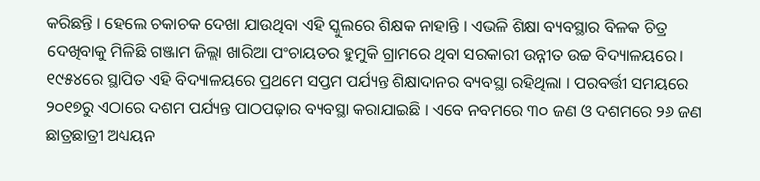କରିଛନ୍ତି । ହେଲେ ଚକାଚକ ଦେଖା ଯାଉଥିବା ଏହି ସ୍କୁଲରେ ଶିକ୍ଷକ ନାହାନ୍ତି । ଏଭଳି ଶିକ୍ଷା ବ୍ୟବସ୍ଥାର ବିଳକ ଚିତ୍ର ଦେଖିବାକୁ ମିଳିଛି ଗଞ୍ଜାମ ଜିଲ୍ଲା ଖାରିଆ ପଂଚାୟତର ହୁମୁକି ଗ୍ରାମରେ ଥିବା ସରକାରୀ ଉନ୍ନୀତ ଉଚ୍ଚ ବିଦ୍ୟାଳୟରେ।
୧୯୫୪ରେ ସ୍ଥାପିତ ଏହି ବିଦ୍ୟାଳୟରେ ପ୍ରଥମେ ସପ୍ତମ ପର୍ଯ୍ୟନ୍ତ ଶିକ୍ଷାଦାନର ବ୍ୟବସ୍ଥା ରହିଥିଲା । ପରବର୍ତ୍ତୀ ସମୟରେ ୨୦୧୭ରୁ ଏଠାରେ ଦଶମ ପର୍ଯ୍ୟନ୍ତ ପାଠପଢ଼ାର ବ୍ୟବସ୍ଥା କରାଯାଇଛି । ଏବେ ନବମରେ ୩୦ ଜଣ ଓ ଦଶମରେ ୨୬ ଜଣ ଛାତ୍ରଛାତ୍ରୀ ଅଧ୍ୟୟନ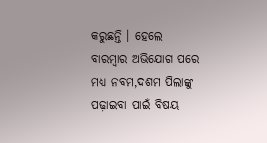କରୁଛନ୍ତି । ହେଲେ ବାରମ୍ବାର ଅଭିଯୋଗ ପରେ ମଧ୍ୟ ନବମ,ଦଶମ ପିଲାଙ୍କୁ ପଢ଼ାଇବା ପାଇଁ ବିଷୟ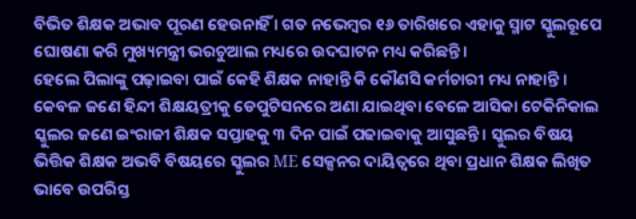ବିଭିତ ଶିକ୍ଷକ ଅଭାବ ପୂରଣ ହେଉନାହିଁ । ଗତ ନଭେମ୍ବର ୧୬ ତାରିଖରେ ଏହାକୁ ସ୍ମାଟ ସ୍କୁଲରୂପେ ଘୋଷଣା କରି ମୁଖ୍ୟମନ୍ତ୍ରୀ ଭରଚୁଆଲ ମଧ୍ୟରେ ଉଦଘାଟନ ମଧ୍ୟ କରିଛନ୍ତି।
ହେଲେ ପିଲାଙ୍କୁ ପଢ଼ାଇବା ପାଇଁ କେହି ଶିକ୍ଷକ ନାହାନ୍ତି କି କୌଣସି କର୍ମଚାରୀ ମଧ୍ୟ ନାହାନ୍ତି । କେବଳ ଜଣେ ହିନ୍ଦୀ ଶିକ୍ଷୟତ୍ରୀକୁ ଡେପୁଟିସନରେ ଅଣା ଯାଇଥିବା ବେଳେ ଆସିକା ଟେକିନିକାଲ ସ୍କୁଲର ଜଣେ ଇଂରାଜୀ ଶିକ୍ଷକ ସପ୍ତାହକୁ ୩ ଦିନ ପାଇଁ ପଢାଇବାକୁ ଆସୁଛନ୍ତି । ସ୍କୁଲର ବିଷୟ ଭିତ୍ତିକ ଶିକ୍ଷକ ଅଭବି ବିଷୟରେ ସ୍କୁଲର ME ସେକ୍ସନର ଦାୟିତ୍ୱରେ ଥିବା ପ୍ରଧାନ ଶିକ୍ଷକ ଲିଖିତ ଭାବେ ଉପରିସ୍ତ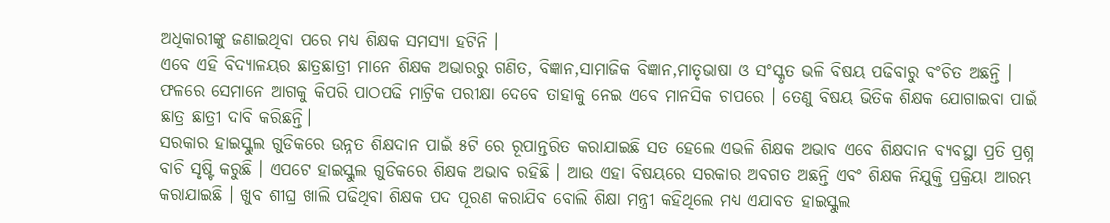ଅଧିକାରୀଙ୍କୁ ଜଣାଇଥିବା ପରେ ମଧ୍ୟ ଶିକ୍ଷକ ସମସ୍ୟା ହଟିନି ।
ଏବେ ଏହି ବିଦ୍ୟାଳୟର ଛାତ୍ରଛାତ୍ରୀ ମାନେ ଶିକ୍ଷକ ଅଭାରରୁ ଗଣିତ, ବିଜ୍ଞାନ,ସାମାଜିକ ବିଜ୍ଞାନ,ମାତୃଭାଷା ଓ ସଂସ୍କୃତ ଭଳି ବିଷୟ ପଢିବାରୁ ବଂଚିତ ଅଛନ୍ତି । ଫଳରେ ସେମାନେ ଆଗକୁ କିପରି ପାଠପଢି ମାଟ୍ରିକ ପରୀକ୍ଷା ଦେବେ ତାହାକୁ ନେଇ ଏବେ ମାନସିକ ଚାପରେ । ତେଣୁ ବିଷୟ ଭିତିକ ଶିକ୍ଷକ ଯୋଗାଇବା ପାଇଁ ଛାତ୍ର ଛାତ୍ରୀ ଦାବି କରିଛନ୍ତି।
ସରକାର ହାଇସ୍କୁଲ ଗୁଡିକରେ ଉନ୍ନତ ଶିକ୍ଷଦାନ ପାଇଁ ୫ଟି ରେ ରୂପାନ୍ତରିତ କରାଯାଇଛି ସତ ହେଲେ ଏଭଳି ଶିକ୍ଷକ ଅଭାବ ଏବେ ଶିକ୍ଷଦାନ ବ୍ୟବସ୍ଥା ପ୍ରତି ପ୍ରଶ୍ନ ବାଚି ସୃଷ୍ଟି କରୁଛି । ଏପଟେ ହାଇସ୍କୁଲ ଗୁଡିକରେ ଶିକ୍ଷକ ଅଭାବ ରହିଛି । ଆଉ ଏହା ବିଷୟରେ ସରକାର ଅବଗତ ଅଛନ୍ତି ଏବଂ ଶିକ୍ଷକ ନିଯୁକ୍ତି ପ୍ରକ୍ରିୟା ଆରମ୍ଭ କରାଯାଇଛି । ଖୁବ ଶୀଘ୍ର ଖାଲି ପଢିଥିବା ଶିକ୍ଷକ ପଦ ପୂରଣ କରାଯିବ ବୋଲି ଶିକ୍ଷା ମନ୍ତ୍ରୀ କହିଥିଲେ ମଧ୍ୟ ଏଯାବତ ହାଇସ୍କୁଲ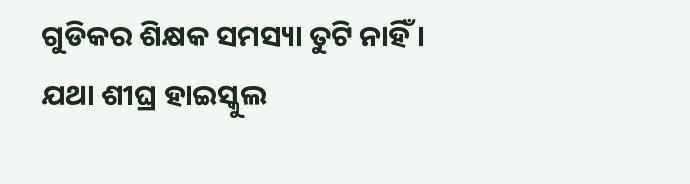ଗୁଡିକର ଶିକ୍ଷକ ସମସ୍ୟା ତୁଟି ନାହିଁ । ଯଥା ଶୀଘ୍ର ହାଇସ୍କୁଲ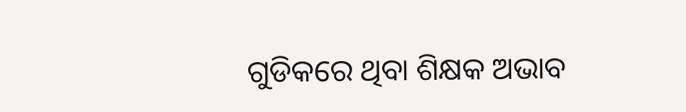ଗୁଡିକରେ ଥିବା ଶିକ୍ଷକ ଅଭାବ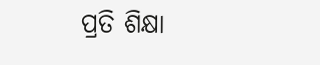ପ୍ରତି ଶିକ୍ଷା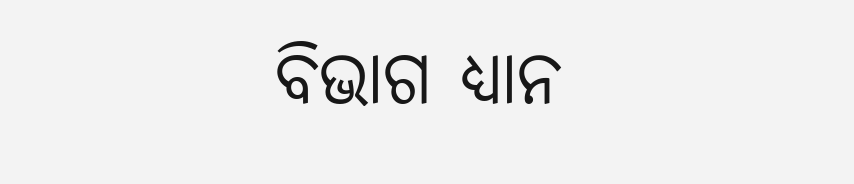ବିଭାଗ ଧ୍ୟାନ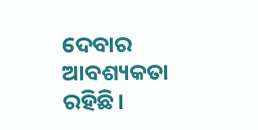ଦେବାର ଆବଶ୍ୟକତା ରହିଛି।